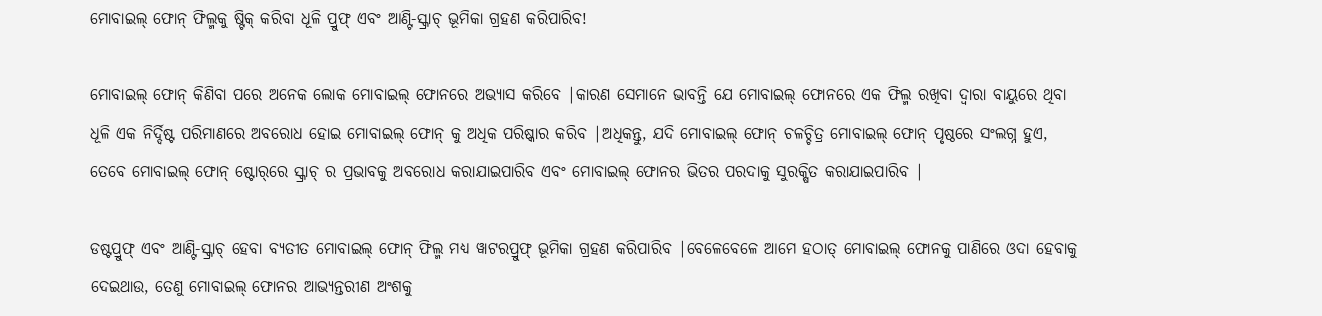ମୋବାଇଲ୍ ଫୋନ୍ ଫିଲ୍ମକୁ ଷ୍ଟିକ୍ କରିବା ଧୂଳି ପ୍ରୁଫ୍ ଏବଂ ଆଣ୍ଟି-ସ୍କ୍ରାଚ୍ ଭୂମିକା ଗ୍ରହଣ କରିପାରିବ!

ମୋବାଇଲ୍ ଫୋନ୍ କିଣିବା ପରେ ଅନେକ ଲୋକ ମୋବାଇଲ୍ ଫୋନରେ ଅଭ୍ୟାସ କରିବେ |କାରଣ ସେମାନେ ଭାବନ୍ତି ଯେ ମୋବାଇଲ୍ ଫୋନରେ ଏକ ଫିଲ୍ମ ରଖିବା ଦ୍ୱାରା ବାୟୁରେ ଥିବା ଧୂଳି ଏକ ନିର୍ଦ୍ଦିଷ୍ଟ ପରିମାଣରେ ଅବରୋଧ ହୋଇ ମୋବାଇଲ୍ ଫୋନ୍ କୁ ଅଧିକ ପରିଷ୍କାର କରିବ |ଅଧିକନ୍ତୁ, ଯଦି ମୋବାଇଲ୍ ଫୋନ୍ ଚଳଚ୍ଚିତ୍ର ମୋବାଇଲ୍ ଫୋନ୍ ପୃଷ୍ଠରେ ସଂଲଗ୍ନ ହୁଏ, ତେବେ ମୋବାଇଲ୍ ଫୋନ୍ ଷ୍ଟୋର୍‌ରେ ସ୍କ୍ରାଚ୍ ର ପ୍ରଭାବକୁ ଅବରୋଧ କରାଯାଇପାରିବ ଏବଂ ମୋବାଇଲ୍ ଫୋନର ଭିତର ପରଦାକୁ ସୁରକ୍ଷିତ କରାଯାଇପାରିବ |

ଡଷ୍ଟପ୍ରୁଫ୍ ଏବଂ ଆଣ୍ଟି-ସ୍କ୍ରାଚ୍ ହେବା ବ୍ୟତୀତ ମୋବାଇଲ୍ ଫୋନ୍ ଫିଲ୍ମ ମଧ୍ୟ ୱାଟରପ୍ରୁଫ୍ ଭୂମିକା ଗ୍ରହଣ କରିପାରିବ |ବେଳେବେଳେ ଆମେ ହଠାତ୍ ମୋବାଇଲ୍ ଫୋନକୁ ପାଣିରେ ଓଦା ହେବାକୁ ଦେଇଥାଉ, ତେଣୁ ମୋବାଇଲ୍ ଫୋନର ଆଭ୍ୟନ୍ତରୀଣ ଅଂଶକୁ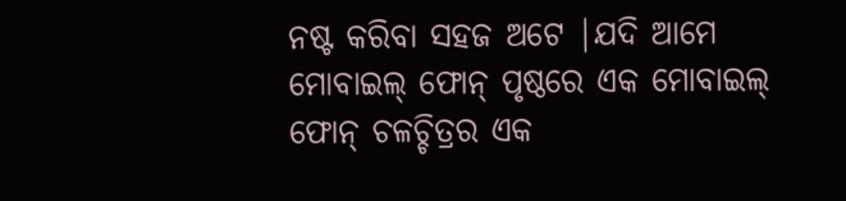ନଷ୍ଟ କରିବା ସହଜ ଅଟେ |ଯଦି ଆମେ ମୋବାଇଲ୍ ଫୋନ୍ ପୃଷ୍ଠରେ ଏକ ମୋବାଇଲ୍ ଫୋନ୍ ଚଳଚ୍ଚିତ୍ରର ଏକ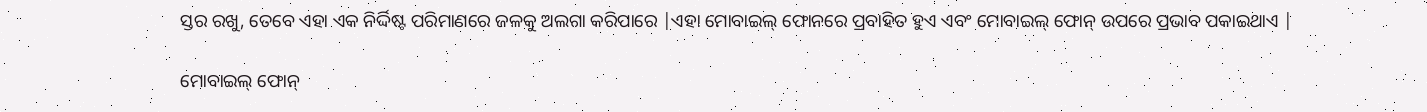ସ୍ତର ରଖୁ, ତେବେ ଏହା ଏକ ନିର୍ଦ୍ଦିଷ୍ଟ ପରିମାଣରେ ଜଳକୁ ଅଲଗା କରିପାରେ |ଏହା ମୋବାଇଲ୍ ଫୋନରେ ପ୍ରବାହିତ ହୁଏ ଏବଂ ମୋବାଇଲ୍ ଫୋନ୍ ଉପରେ ପ୍ରଭାବ ପକାଇଥାଏ |

ମୋବାଇଲ୍ ଫୋନ୍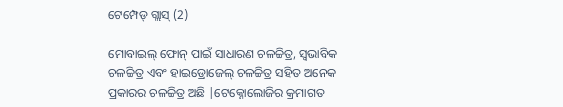ଟେମ୍ପେଡ୍ ଗ୍ଲାସ୍ (2)

ମୋବାଇଲ୍ ଫୋନ୍ ପାଇଁ ସାଧାରଣ ଚଳଚ୍ଚିତ୍ର, ସ୍ୱଭାବିକ ଚଳଚ୍ଚିତ୍ର ଏବଂ ହାଇଡ୍ରୋଜେଲ୍ ଚଳଚ୍ଚିତ୍ର ସହିତ ଅନେକ ପ୍ରକାରର ଚଳଚ୍ଚିତ୍ର ଅଛି |ଟେକ୍ନୋଲୋଜିର କ୍ରମାଗତ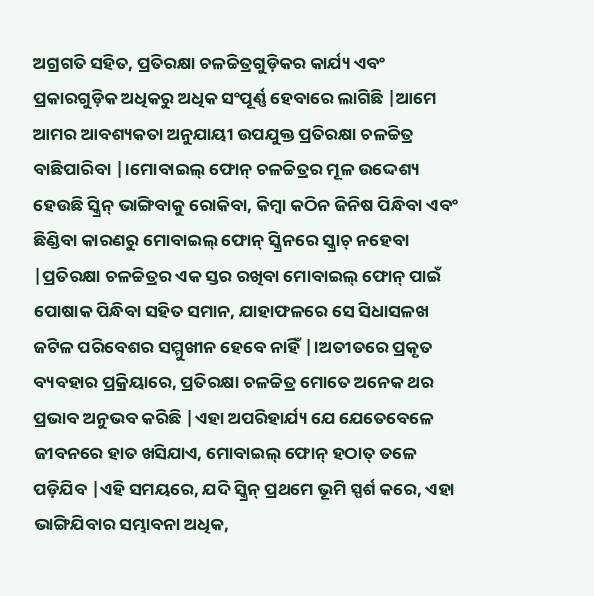ଅଗ୍ରଗତି ସହିତ, ପ୍ରତିରକ୍ଷା ଚଳଚ୍ଚିତ୍ରଗୁଡ଼ିକର କାର୍ଯ୍ୟ ଏବଂ ପ୍ରକାରଗୁଡ଼ିକ ଅଧିକରୁ ଅଧିକ ସଂପୂର୍ଣ୍ଣ ହେବାରେ ଲାଗିଛି |ଆମେ ଆମର ଆବଶ୍ୟକତା ଅନୁଯାୟୀ ଉପଯୁକ୍ତ ପ୍ରତିରକ୍ଷା ଚଳଚ୍ଚିତ୍ର ବାଛିପାରିବା |।ମୋବାଇଲ୍ ଫୋନ୍ ଚଳଚ୍ଚିତ୍ରର ମୂଳ ଉଦ୍ଦେଶ୍ୟ ହେଉଛି ସ୍କ୍ରିନ୍ ଭାଙ୍ଗିବାକୁ ରୋକିବା, କିମ୍ବା କଠିନ ଜିନିଷ ପିନ୍ଧିବା ଏବଂ ଛିଣ୍ଡିବା କାରଣରୁ ମୋବାଇଲ୍ ଫୋନ୍ ସ୍କ୍ରିନରେ ସ୍କ୍ରାଚ୍ ନହେବା |ପ୍ରତିରକ୍ଷା ଚଳଚ୍ଚିତ୍ରର ଏକ ସ୍ତର ରଖିବା ମୋବାଇଲ୍ ଫୋନ୍ ପାଇଁ ପୋଷାକ ପିନ୍ଧିବା ସହିତ ସମାନ, ଯାହାଫଳରେ ସେ ସିଧାସଳଖ ଜଟିଳ ପରିବେଶର ସମ୍ମୁଖୀନ ହେବେ ନାହିଁ |।ଅତୀତରେ ପ୍ରକୃତ ବ୍ୟବହାର ପ୍ରକ୍ରିୟାରେ, ପ୍ରତିରକ୍ଷା ଚଳଚ୍ଚିତ୍ର ମୋତେ ଅନେକ ଥର ପ୍ରଭାବ ଅନୁଭବ କରିଛି |ଏହା ଅପରିହାର୍ଯ୍ୟ ଯେ ଯେତେବେଳେ ଜୀବନରେ ହାତ ଖସିଯାଏ, ମୋବାଇଲ୍ ଫୋନ୍ ହଠାତ୍ ତଳେ ପଡ଼ିଯିବ |ଏହି ସମୟରେ, ଯଦି ସ୍କ୍ରିନ୍ ପ୍ରଥମେ ଭୂମି ସ୍ପର୍ଶ କରେ, ଏହା ଭାଙ୍ଗିଯିବାର ସମ୍ଭାବନା ଅଧିକ,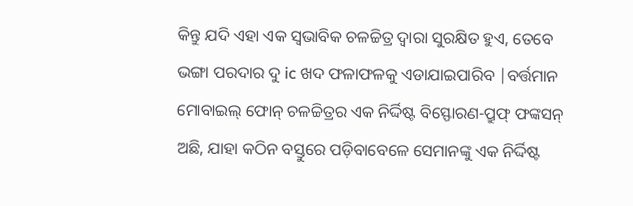କିନ୍ତୁ ଯଦି ଏହା ଏକ ସ୍ୱଭାବିକ ଚଳଚ୍ଚିତ୍ର ଦ୍ୱାରା ସୁରକ୍ଷିତ ହୁଏ, ତେବେ ଭଙ୍ଗା ପରଦାର ଦୁ ic ଖଦ ଫଳାଫଳକୁ ଏଡାଯାଇପାରିବ |ବର୍ତ୍ତମାନ ମୋବାଇଲ୍ ଫୋନ୍ ଚଳଚ୍ଚିତ୍ରର ଏକ ନିର୍ଦ୍ଦିଷ୍ଟ ବିସ୍ଫୋରଣ-ପ୍ରୁଫ୍ ଫଙ୍କସନ୍ ଅଛି, ଯାହା କଠିନ ବସ୍ତୁରେ ପଡ଼ିବାବେଳେ ସେମାନଙ୍କୁ ଏକ ନିର୍ଦ୍ଦିଷ୍ଟ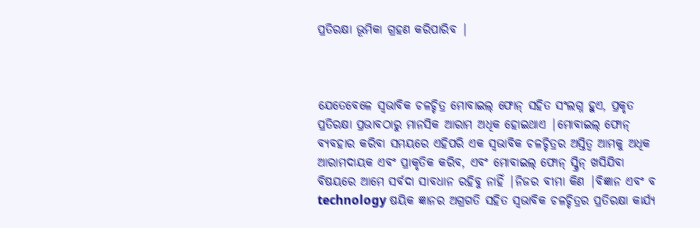ପ୍ରତିରକ୍ଷା ଭୂମିକା ଗ୍ରହଣ କରିପାରିବ |



ଯେତେବେଳେ ସ୍ୱଭାବିକ ଚଳଚ୍ଚିତ୍ର ମୋବାଇଲ୍ ଫୋନ୍ ସହିତ ସଂଲଗ୍ନ ହୁଏ, ପ୍ରକୃତ ପ୍ରତିରକ୍ଷା ପ୍ରଭାବଠାରୁ ମାନସିକ ଆରାମ ଅଧିକ ହୋଇଥାଏ |ମୋବାଇଲ୍ ଫୋନ୍ ବ୍ୟବହାର କରିବା ସମୟରେ ଏହିପରି ଏକ ସ୍ୱଭାବିକ ଚଳଚ୍ଚିତ୍ରର ଅସ୍ତିତ୍ୱ ଆମକୁ ଅଧିକ ଆରାମଦାୟକ ଏବଂ ପ୍ରାକୃତିକ କରିବ, ଏବଂ ମୋବାଇଲ୍ ଫୋନ୍ ସ୍କ୍ରିନ୍ ଖସିଯିବା ବିଷୟରେ ଆମେ ସର୍ବଦା ସାବଧାନ ରହିବୁ ନାହିଁ |ନିଜର ବୀମା କିଣ |ବିଜ୍ଞାନ ଏବଂ ବ technology ଷୟିକ ଜ୍ଞାନର ଅଗ୍ରଗତି ସହିତ ସ୍ୱଭାବିକ ଚଳଚ୍ଚିତ୍ରର ପ୍ରତିରକ୍ଷା କାର୍ଯ୍ୟ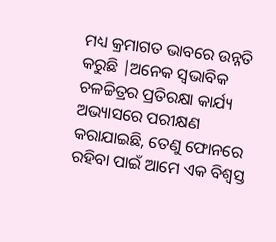ମଧ୍ୟ କ୍ରମାଗତ ଭାବରେ ଉନ୍ନତି କରୁଛି |ଅନେକ ସ୍ୱଭାବିକ ଚଳଚ୍ଚିତ୍ରର ପ୍ରତିରକ୍ଷା କାର୍ଯ୍ୟ ଅଭ୍ୟାସରେ ପରୀକ୍ଷଣ କରାଯାଇଛି, ତେଣୁ ଫୋନରେ ରହିବା ପାଇଁ ଆମେ ଏକ ବିଶ୍ୱସ୍ତ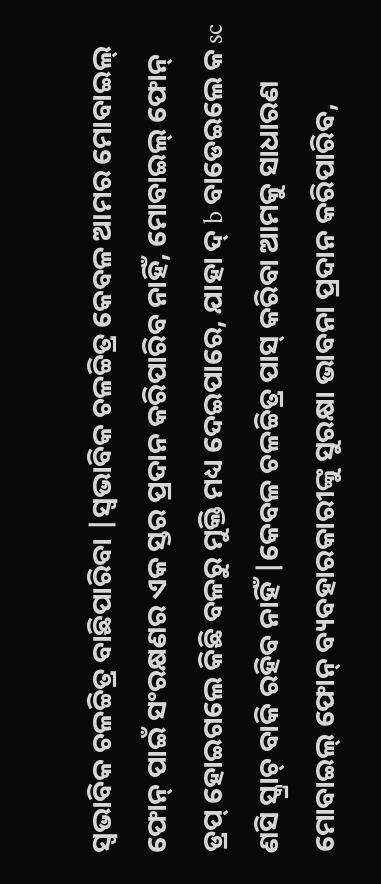ସ୍ୱଭାବିକ ଚଳଚ୍ଚିତ୍ର ବାଛିପାରିବା |ସ୍ୱଭାବିକ ଚଳଚ୍ଚିତ୍ର କେବଳ ଆମର ମୋବାଇଲ୍ ଫୋନ୍ ପାଇଁ ସଂରକ୍ଷଣର ଏକ ସ୍ତର ପ୍ରଦାନ କରିପାରିବ ନାହିଁ, ମୋବାଇଲ୍ ଫୋନ୍ ଡ୍ରପ୍ ହୋଇଗଲେ କିଛି ବଳରୁ ମୁକ୍ତି ମଧ୍ୟ ଦେଇପାରେ, ଯାହା ଦ୍ b ବାଡେଇଲେ କ sc ଣସି ସ୍କ୍ରାଚ୍ ବାକି ରହିବ ନାହିଁ |କେବଳ ଚଳଚ୍ଚିତ୍ର ପାସ୍ କରିବା ଆମକୁ ସାଧାରଣ ମୋବାଇଲ୍ ଫୋନ୍ ବ୍ୟବହାରକାରୀଙ୍କୁ ସୁରକ୍ଷା ଭାବନା ପ୍ରଦାନ କରିପାରିବ,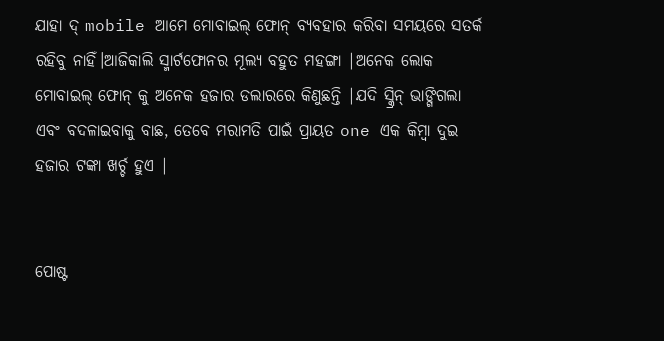ଯାହା ଦ୍ mobile ଆମେ ମୋବାଇଲ୍ ଫୋନ୍ ବ୍ୟବହାର କରିବା ସମୟରେ ସତର୍କ ରହିବୁ ନାହିଁ।ଆଜିକାଲି ସ୍ମାର୍ଟଫୋନର ମୂଲ୍ୟ ବହୁତ ମହଙ୍ଗା |ଅନେକ ଲୋକ ମୋବାଇଲ୍ ଫୋନ୍ କୁ ଅନେକ ହଜାର ଡଲାରରେ କିଣୁଛନ୍ତି |ଯଦି ସ୍କ୍ରିନ୍ ଭାଙ୍ଗିଗଲା ଏବଂ ବଦଳାଇବାକୁ ବାଛ, ତେବେ ମରାମତି ପାଇଁ ପ୍ରାୟତ one ଏକ କିମ୍ବା ଦୁଇ ହଜାର ଟଙ୍କା ଖର୍ଚ୍ଚ ହୁଏ |


ପୋଷ୍ଟ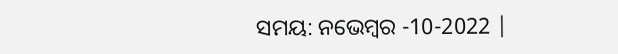ସମୟ: ନଭେମ୍ବର -10-2022 |